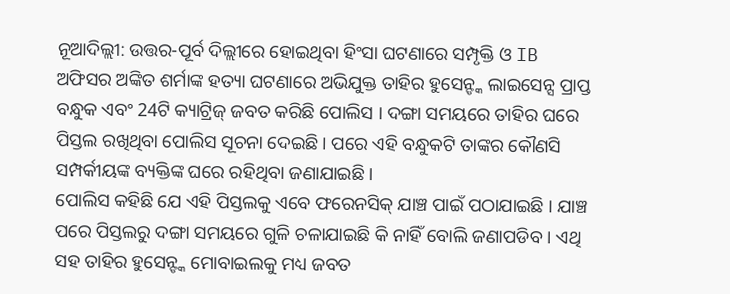ନୂଆଦିଲ୍ଲୀ: ଉତ୍ତର-ପୂର୍ବ ଦିଲ୍ଲୀରେ ହୋଇଥିବା ହିଂସା ଘଟଣାରେ ସମ୍ପୃକ୍ତି ଓ IB ଅଫିସର ଅଙ୍କିତ ଶର୍ମାଙ୍କ ହତ୍ୟା ଘଟଣାରେ ଅଭିଯୁକ୍ତ ତାହିର ହୁସେନ୍ଙ୍କ ଲାଇସେନ୍ସ ପ୍ରାପ୍ତ ବନ୍ଧୁକ ଏବଂ 24ଟି କ୍ୟାଟ୍ରିଜ୍ ଜବତ କରିଛି ପୋଲିସ । ଦଙ୍ଗା ସମୟରେ ତାହିର ଘରେ ପିସ୍ତଲ ରଖିଥିବା ପୋଲିସ ସୂଚନା ଦେଇଛି । ପରେ ଏହି ବନ୍ଧୁକଟି ତାଙ୍କର କୌଣସି ସମ୍ପର୍କୀୟଙ୍କ ବ୍ୟକ୍ତିଙ୍କ ଘରେ ରହିଥିବା ଜଣାଯାଇଛି ।
ପୋଲିସ କହିଛି ଯେ ଏହି ପିସ୍ତଲକୁ ଏବେ ଫରେନସିକ୍ ଯାଞ୍ଚ ପାଇଁ ପଠାଯାଇଛି । ଯାଞ୍ଚ ପରେ ପିସ୍ତଲରୁ ଦଙ୍ଗା ସମୟରେ ଗୁଳି ଚଳାଯାଇଛି କି ନାହିଁ ବୋଲି ଜଣାପଡିବ । ଏଥି ସହ ତାହିର ହୁସେନ୍ଙ୍କ ମୋବାଇଲକୁ ମଧ୍ୟ ଜବତ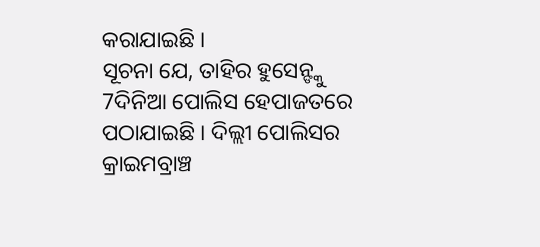କରାଯାଇଛି ।
ସୂଚନା ଯେ, ତାହିର ହୁସେନ୍ଙ୍କୁ 7ଦିନିଆ ପୋଲିସ ହେପାଜତରେ ପଠାଯାଇଛି । ଦିଲ୍ଲୀ ପୋଲିସର କ୍ରାଇମବ୍ରାଞ୍ଚ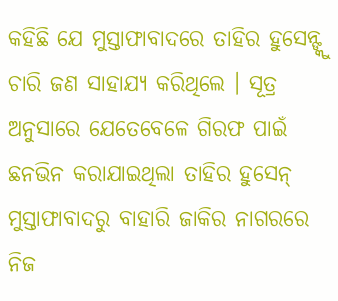କହିଛି ଯେ ମୁସ୍ତାଫାବାଦରେ ତାହିର ହୁସେନ୍ଙ୍କୁ ଚାରି ଜଣ ସାହାଯ୍ୟ କରିଥିଲେ । ସୂତ୍ର ଅନୁସାରେ ଯେତେବେଳେ ଗିରଫ ପାଇଁ ଛନଭିନ କରାଯାଇଥିଲା ତାହିର ହୁସେନ୍ ମୁସ୍ତାଫାବାଦରୁ ବାହାରି ଜାକିର ନାଗରରେ ନିଜ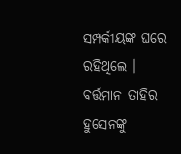ସମ୍ପର୍କୀୟଙ୍କ ଘରେ ରହିଥିଲେ ।
ବର୍ତ୍ତମାନ ତାହିର ହୁସେନଙ୍କୁ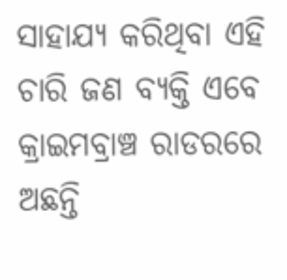ସାହାଯ୍ୟ କରିଥିବା ଏହି ଚାରି ଜଣ ବ୍ୟକ୍ତି ଏବେ କ୍ରାଇମବ୍ରାଞ୍ଚ ରାଡରରେ ଅଛନ୍ତି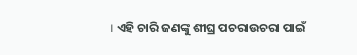। ଏହି ଚାରି ଜଣଙ୍କୁ ଶୀଘ୍ର ପଚରାଉଚରା ପାଇଁ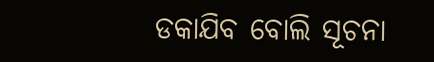ଡକାଯିବ ବୋଲି ସୂଚନା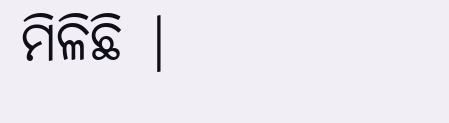ମିଳିଛି |